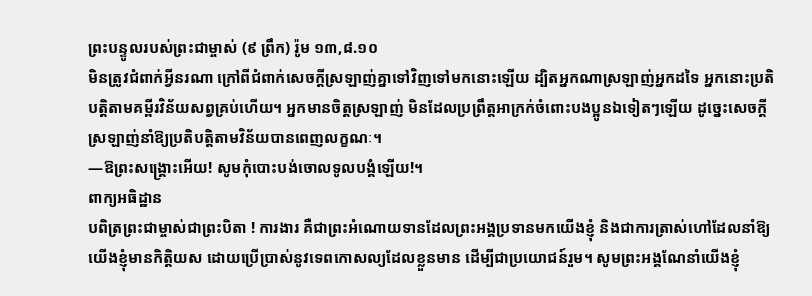ព្រះបន្ទូលរបស់ព្រះជាម្ចាស់ (៩ ព្រឹក) រ៉ូម ១៣,៨.១០
មិនត្រូវជំពាក់អ្វីនរណា ក្រៅពីជំពាក់សេចក្ដីស្រឡាញ់គ្នាទៅវិញទៅមកនោះឡើយ ដ្បិតអ្នកណាស្រឡាញ់អ្នកដទៃ អ្នកនោះប្រតិបត្តិតាមគម្ពីរវិន័យសព្វគ្រប់ហើយ។ អ្នកមានចិត្តស្រឡាញ់ មិនដែលប្រព្រឹត្តអាក្រក់ចំពោះបងប្អូនឯទៀតៗឡើយ ដូច្នេះសេចក្ដីស្រឡាញ់នាំឱ្យប្រតិបត្តិតាមវិន័យបានពេញលក្ខណៈ។
—ឱព្រះសង្គ្រោះអើយ! សូមកុំបោះបង់ចោលទូលបង្គំឡើយ!។
ពាក្យអធិដ្ឋាន
បពិត្រព្រះជាម្ចាស់ជាព្រះបិតា ! ការងារ គឺជាព្រះអំណោយទានដែលព្រះអង្គប្រទានមកយើងខ្ញុំ និងជាការត្រាស់ហៅដែលនាំឱ្យយើងខ្ញុំមានកិត្តិយស ដោយប្រើប្រាស់នូវទេពកោសល្យដែលខ្លួនមាន ដើម្បីជាប្រយោជន៍រួម។ សូមព្រះអង្គណែនាំយើងខ្ញុំ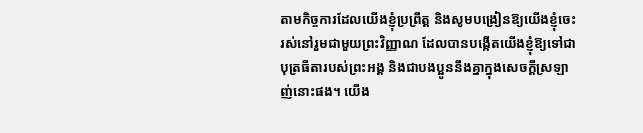តាមកិច្ចការដែលយើងខ្ញុំប្រព្រឹត្ត និងសូមបង្រៀនឱ្យយើងខ្ញុំចេះរស់នៅរួមជាមួយព្រះវិញ្ញាណ ដែលបានបង្កើតយើងខ្ញុំឱ្យទៅជាបុត្រធីតារបស់ព្រះអង្គ និងជាបងប្អូននឹងគ្នាក្នុងសេចក្តីស្រឡាញ់នោះផង។ យើង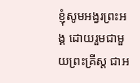ខ្ញុំសូមអង្វរព្រះអង្គ ដោយរួមជាមួយព្រះគ្រីស្ត ជាអ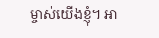ម្ចាស់យើងខ្ញុំ។ អា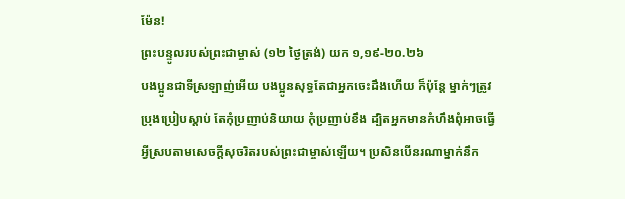ម៉ែន!
ព្រះបន្ទូលរបស់ព្រះជាម្ចាស់ (១២ ថ្ងៃត្រង់) យក ១,១៩-២០.២៦
បងប្អូនជាទីស្រឡាញ់អើយ បងប្អូនសុទ្ធតែជាអ្នកចេះដឹងហើយ ក៏ប៉ុន្តែ ម្នាក់ៗត្រូវប្រុងប្រៀបស្ដាប់ តែកុំប្រញាប់និយាយ កុំប្រញាប់ខឹង ដ្បិតអ្នកមានកំហឹងពុំអាចធ្វើអ្វីស្របតាមសេចក្ដីសុចរិតរបស់ព្រះជាម្ចាស់ឡើយ។ ប្រសិនបើនរណាម្នាក់នឹក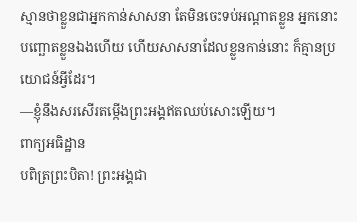ស្មានថាខ្លួនជាអ្នកកាន់សាសនា តែមិនចេះទប់អណ្ដាតខ្លួន អ្នកនោះបញ្ឆោតខ្លួនឯងហើយ ហើយសាសនាដែលខ្លួនកាន់នោះ ក៏គ្មានប្រយោជន៍អ្វីដែរ។
—ខ្ញុំនឹងសរសើរតម្កើងព្រះអង្គឥតឈប់សោះឡើយ។
ពាក្យអធិដ្ឋាន
បពិត្រព្រះបិតា! ព្រះអង្គជា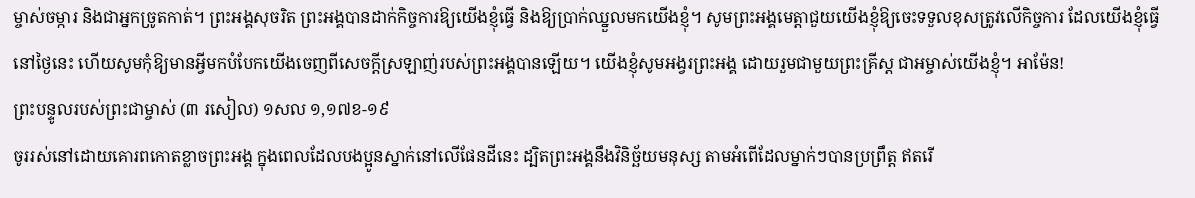ម្ចាស់ចម្ការ និងជាអ្នកច្រូតកាត់។ ព្រះអង្គសុចរិត ព្រះអង្គបានដាក់កិច្ចការឱ្យយើងខ្ញុំធ្វើ និងឱ្យប្រាក់ឈ្នួលមកយើងខ្ញុំ។ សូមព្រះអង្គមេត្តាជួយយើងខ្ញុំឱ្យចេះទទួលខុសត្រូវលើកិច្ចការ ដែលយើងខ្ញុំធ្វើនៅថ្ងៃនេះ ហើយសូមកុំឱ្យមានអ្វីមកបំបែកយើងចេញពីសេចក្តីស្រឡាញ់របស់ព្រះអង្គបានឡើយ។ យើងខ្ញុំសូមអង្វរព្រះអង្គ ដោយរួមជាមួយព្រះគ្រីស្ត ជាអម្ចាស់យើងខ្ញុំ។ អាម៉ែន!
ព្រះបន្ទូលរបស់ព្រះជាម្ចាស់ (៣ រសៀល) ១សល ១,១៧ខ-១៩
ចូររស់នៅដោយគោរពកោតខ្លាចព្រះអង្គ ក្នុងពេលដែលបងប្អូនស្នាក់នៅលើផែនដីនេះ ដ្បិតព្រះអង្គនឹងវិនិច្ឆ័យមនុស្ស តាមអំពើដែលម្នាក់ៗបានប្រព្រឹត្ត ឥតរើ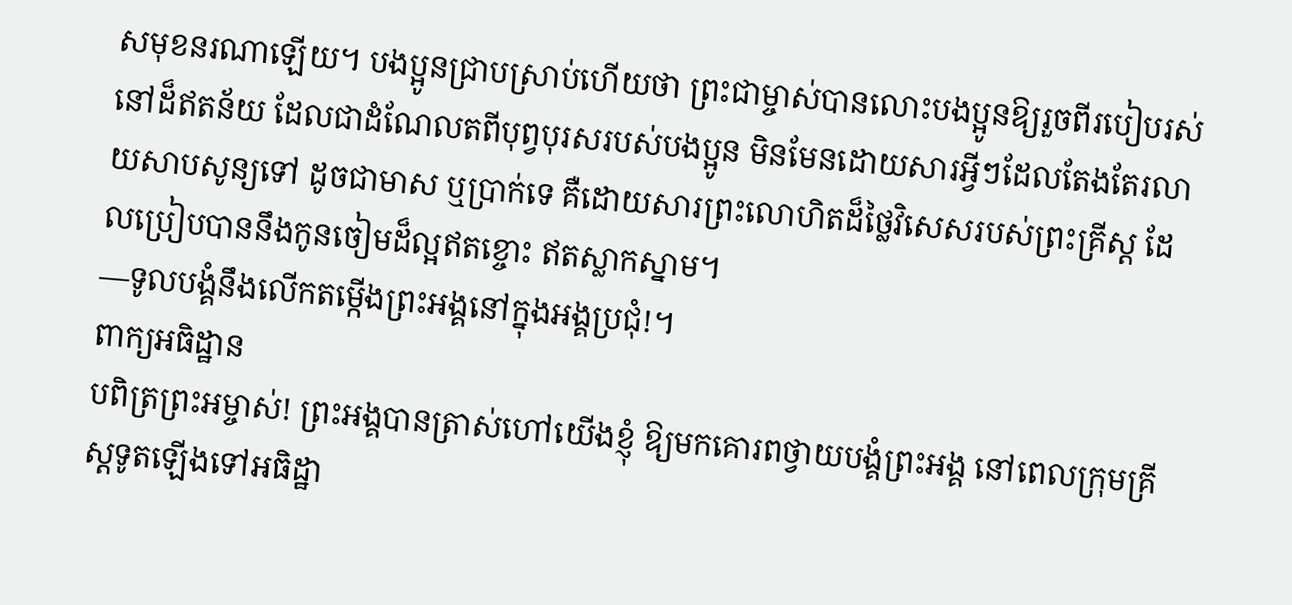សមុខនរណាឡើយ។ បងប្អូនជ្រាបស្រាប់ហើយថា ព្រះជាម្ចាស់បានលោះបងប្អូនឱ្យរួចពីរបៀបរស់នៅដ៏ឥតន័យ ដែលជាដំណែលតពីបុព្វបុរសរបស់បងប្អូន មិនមែនដោយសារអ្វីៗដែលតែងតែរលាយសាបសូន្យទៅ ដូចជាមាស ឬប្រាក់ទេ គឺដោយសារព្រះលោហិតដ៏ថ្លៃវិសេសរបស់ព្រះគ្រីស្ត ដែលប្រៀបបាននឹងកូនចៀមដ៏ល្អឥតខ្ចោះ ឥតស្លាកស្នាម។
—ទូលបង្គំនឹងលើកតម្កើងព្រះអង្គនៅក្នុងអង្គប្រជុំ!។
ពាក្យអធិដ្ឋាន
បពិត្រព្រះអម្ចាស់! ព្រះអង្គបានត្រាស់ហៅយើងខ្ញុំ ឱ្យមកគោរពថ្វាយបង្គំព្រះអង្គ នៅពេលក្រុមគ្រីស្តទូតឡើងទៅអធិដ្ឋា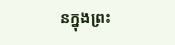នក្នុងព្រះ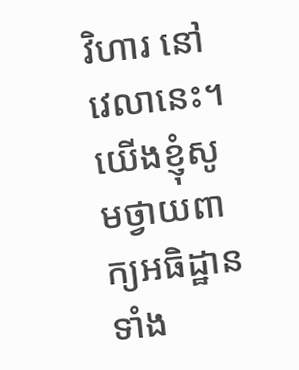វិហារ នៅវេលានេះ។ យើងខ្ញុំសូមថ្វាយពាក្យអធិដ្ឋានទាំង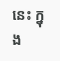នេះ ក្នុង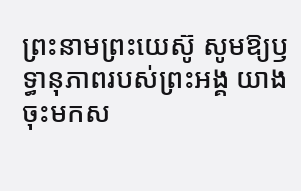ព្រះនាមព្រះយេស៊ូ សូមឱ្យឫទ្ធានុភាពរបស់ព្រះអង្គ យាងចុះមកស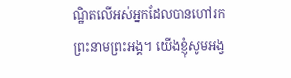ណ្ឋិតលើអស់អ្នកដែលបានហៅរកព្រះនាមព្រះអង្គ។ យើងខ្ញុំសូមអង្វ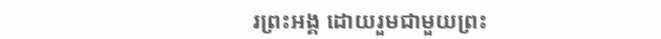រព្រះអង្គ ដោយរួមជាមួយព្រះ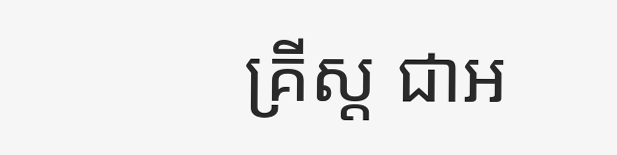គ្រីស្ត ជាអ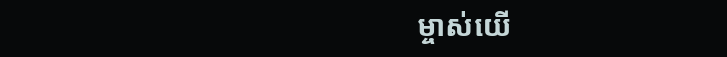ម្ចាស់យើ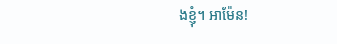ងខ្ញុំ។ អាម៉ែន!